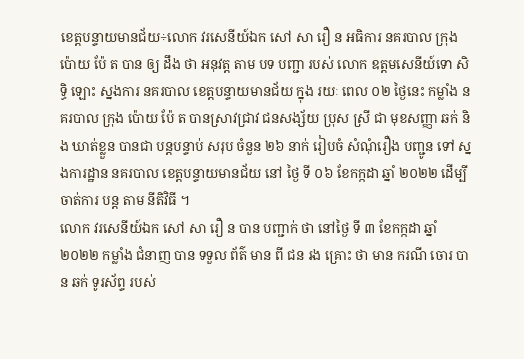ខេត្តបន្ទាយមានជ័យ÷លោក វរសេនីយ៍ឯក សៅ សា រឿ ន អធិការ នគរបាល ក្រុង ប៉ោយ ប៉ែ ត បាន ឲ្យ ដឹង ថា អនុវត្ត តាម បទ បញ្ជា របស់ លោក ឧត្តមសេនីយ៍ទោ សិទ្ធិ ឡោះ ស្នងការ នគរបាល ខេត្តបន្ទាយមានជ័យ ក្នុង រយៈ ពេល ០២ ថ្ងៃនេះ កម្លាំង នគរបាល ក្រុង ប៉ោយ ប៉ែ ត បានស្រាវជ្រាវ ជនសង្ស័យ ប្រុស ស្រី ជា មុខសញ្ញា ឆក់ និង ឃាត់ខ្លួន បានជា បន្តបន្ទាប់ សរុប ចំនួន ២៦ នាក់ រៀបចំ សំណុំរឿង បញ្ជូន ទៅ ស្នងការដ្ឋាន នគរបាល ខេត្តបន្ទាយមានជ័យ នៅ ថ្ងៃ ទី ០៦ ខែកក្កដា ឆ្នាំ ២០២២ ដើម្បី ចាត់ការ បន្ត តាម នីតិវិធី ។
លោក វរសេនីយ៍ឯក សៅ សា រឿ ន បាន បញ្ជាក់ ថា នៅថ្ងៃ ទី ៣ ខែកក្កដា ឆ្នាំ ២០២២ កម្លាំង ជំនាញ បាន ទទួល ព័ត៌ មាន ពី ជន រង គ្រោះ ថា មាន ករណី ចោរ បាន ឆក់ ទូរស័ព្ទ របស់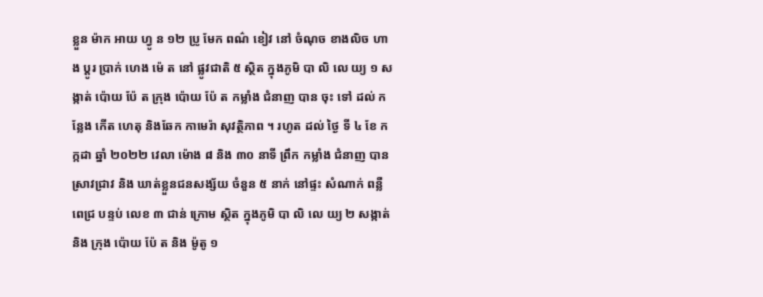ខ្លួន ម៉ាក អាយ ហ្វូ ន ១២ ប្រូ មែក ពណ៌ ខៀវ នៅ ចំណុច ខាងលិច ហាង ប្ដូរ ប្រាក់ ហេង ម៉េ ត នៅ ផ្លូវជាតិ ៥ ស្ថិត ក្នុងភូមិ បា លិ លេ យ្យ ១ សង្កាត់ ប៉ោយ ប៉ែ ត ក្រុង ប៉ោយ ប៉ែ ត កម្លាំង ជំនាញ បាន ចុះ ទៅ ដល់ កន្លែង កើត ហេតុ និងឆែក កាមេរ៉ា សុវត្ថិភាព ។ រហូត ដល់ ថ្ងៃ ទី ៤ ខែ កក្កដា ឆ្នាំ ២០២២ វេលា ម៉ោង ៨ និង ៣០ នាទី ព្រឹក កម្លាំង ជំនាញ បាន ស្រាវជ្រាវ និង ឃាត់ខ្លួនជនសង្ស័យ ចំនួន ៥ នាក់ នៅផ្ទះ សំណាក់ ពន្លឺ ពេជ្រ បន្ទប់ លេខ ៣ ជាន់ ក្រោម ស្ថិត ក្នុងភូមិ បា លិ លេ យ្យ ២ សង្កាត់ និង ក្រុង ប៉ោយ ប៉ែ ត និង ម៉ូតូ ១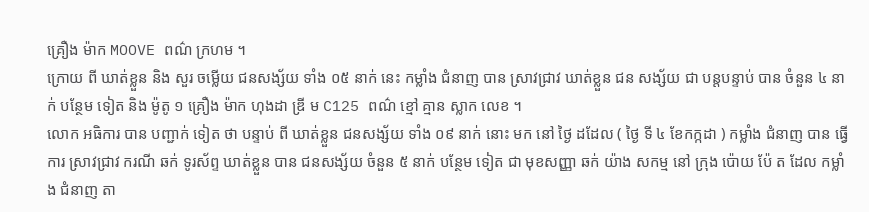គ្រឿង ម៉ាក MOOVE ពណ៌ ក្រហម ។
ក្រោយ ពី ឃាត់ខ្លួន និង សួរ ចម្លើយ ជនសង្ស័យ ទាំង ០៥ នាក់ នេះ កម្លាំង ជំនាញ បាន ស្រាវជ្រាវ ឃាត់ខ្លួន ជន សង្ស័យ ជា បន្តបន្ទាប់ បាន ចំនួន ៤ នាក់ បន្ថែម ទៀត និង ម៉ូតូ ១ គ្រឿង ម៉ាក ហុងដា ឌ្រី ម C125 ពណ៌ ខ្មៅ គ្មាន ស្លាក លេខ ។
លោក អធិការ បាន បញ្ជាក់ ទៀត ថា បន្ទាប់ ពី ឃាត់ខ្លួន ជនសង្ស័យ ទាំង ០៩ នាក់ នោះ មក នៅ ថ្ងៃ ដដែល ( ថ្ងៃ ទី ៤ ខែកក្កដា ) កម្លាំង ជំនាញ បាន ធ្វើការ ស្រាវជ្រាវ ករណី ឆក់ ទូរស័ព្ទ ឃាត់ខ្លួន បាន ជនសង្ស័យ ចំនួន ៥ នាក់ បន្ថែម ទៀត ជា មុខសញ្ញា ឆក់ យ៉ាង សកម្ម នៅ ក្រុង ប៉ោយ ប៉ែ ត ដែល កម្លាំង ជំនាញ តា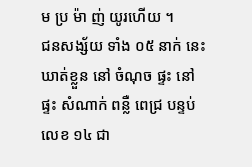ម ប្រ ម៉ា ញ់ យូរហើយ ។
ជនសង្ស័យ ទាំង ០៥ នាក់ នេះ ឃាត់ខ្លួន នៅ ចំណុច ផ្ទះ នៅផ្ទះ សំណាក់ ពន្លឺ ពេជ្រ បន្ទប់ លេខ ១៤ ជា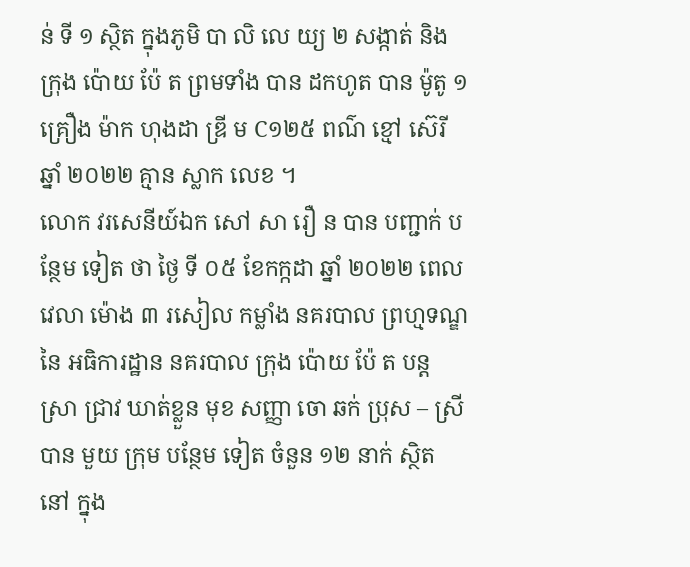ន់ ទី ១ ស្ថិត ក្នុងភូមិ បា លិ លេ យ្យ ២ សង្កាត់ និង ក្រុង ប៉ោយ ប៉ែ ត ព្រមទាំង បាន ដកហូត បាន ម៉ូតូ ១ គ្រឿង ម៉ាក ហុងដា ឌ្រី ម C១២៥ ពណ៌ ខ្មៅ ស៊េរី ឆ្នាំ ២០២២ គ្មាន ស្លាក លេខ ។
លោក វរសេនីយ៍ឯក សៅ សា រឿ ន បាន បញ្ជាក់ បន្ថែម ទៀត ថា ថ្ងៃ ទី ០៥ ខែកក្កដា ឆ្នាំ ២០២២ ពេលវេលា ម៉ោង ៣ រសៀល កម្លាំង នគរបាល ព្រហ្មទណ្ឌ នៃ អធិការដ្ឋាន នគរបាល ក្រុង ប៉ោយ ប៉ែ ត បន្ត ស្រា ជ្រាវ ឃាត់ខ្លួន មុខ សញ្ញា ចោ ឆក់ ប្រុស – ស្រី បាន មួយ ក្រុម បន្ថែម ទៀត ចំនួន ១២ នាក់ ស្ថិត នៅ ក្នុង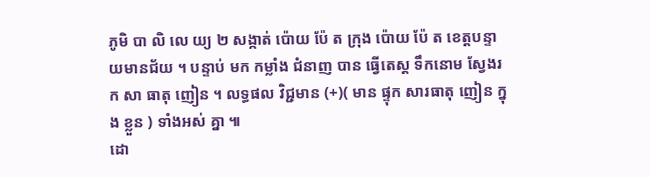ភូមិ បា លិ លេ យ្យ ២ សង្កាត់ ប៉ោយ ប៉ែ ត ក្រុង ប៉ោយ ប៉ែ ត ខេត្តបន្ទាយមានជ័យ ។ បន្ទាប់ មក កម្លាំង ជំនាញ បាន ធ្វើតេស្ត ទឹកនោម ស្វែងរក សា ធាតុ ញៀន ។ លទ្ធផល វិជ្ជមាន (+)( មាន ផ្ទុក សារធាតុ ញៀន ក្នុង ខ្លួន ) ទាំងអស់ គ្នា ៕
ដោ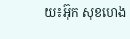យ៖អ៊ុក សុខហេង